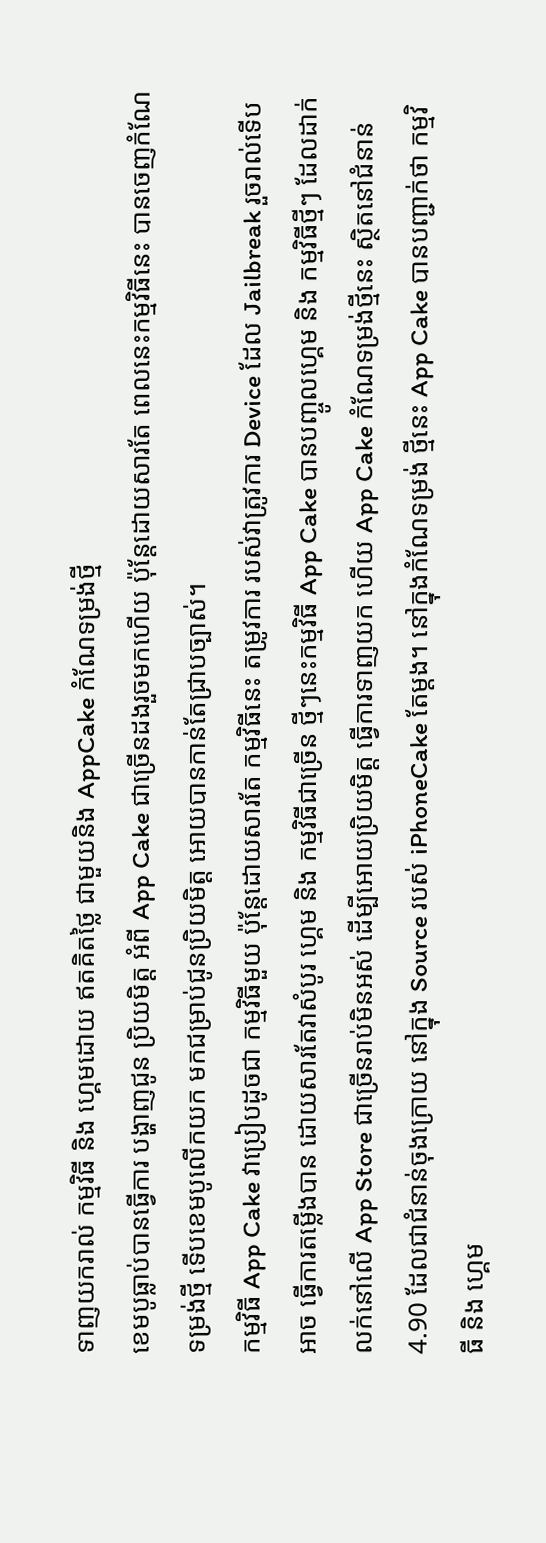ទាញយករាល់ កម្មវិធី និង ហ្គេមដោយ ឥតគិតថ្លៃ ជាមួយនិង AppCake កំណែទម្រង់ថ្មី
ខេមបូធ្លាប់បានធ្វើការ បង្ហាញជូន ប្រិយមិត្ត អំពី App Cake ជាច្រើនដងរួចមកហើយ ប៉ុន្តែដោយសារតែ ពេលនេះកម្មវិធីនេះ បានចេញកំណែទម្រង់ថ្មី ទើបខេមបូលើកយក មកជម្រាប់ជូនប្រិយមិត្ត អោយបានកាន់តែជ្រាបច្បាស់។
កម្មវិធី App Cake វាប្រៀបដូចជា កម្មវិធីមួយ ប៉ុន្តែដោយសារតែ កម្មវិធីនេះ តម្រូវការ របស់វាត្រូវការ Device ដែល Jailbreak រួចរាល់ទើបអាច ធ្វើការតម្លើងបាន ដោយសារតែវាសំបូរ ហ្គេម និង កម្មវិធីជាច្រើន ថ្មីៗនេះកម្មវិធី App Cake បានបញ្ចូលហ្គេម និង កម្មវិធីថ្មីៗ ដែលដាក់លក់នៅលើ App Store ជាច្រើនរាប់មិនអស់ ដើម្បីអោយប្រិយមិត្ត ធ្វើការទាញយក ហើយ App Cake កំណែទម្រង់ថ្មីនេះ ស្ថិតនៅជំនាន់ 4.90 ដែលជាជំនាន់ចុងក្រោយ នៅក្នុង Source របស់ iPhoneCake តែម្តង។ នៅក្នុងកំណែទម្រង់ ថ្មីនេះ App Cake បានបញ្ជាក់ថា កម្មវិធី និង ហ្គេម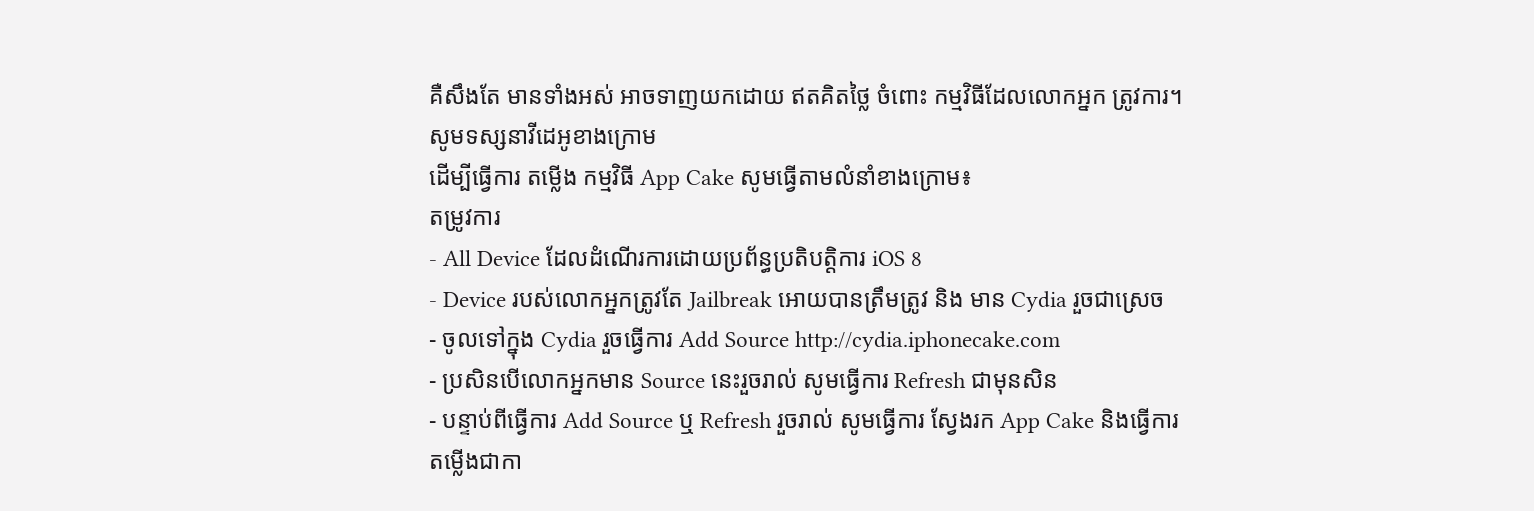គឺសឹងតែ មានទាំងអស់ អាចទាញយកដោយ ឥតគិតថ្លៃ ចំពោះ កម្មវិធីដែលលោកអ្នក ត្រូវការ។
សូមទស្សនាវីដេអូខាងក្រោម
ដើម្បីធ្វើការ តម្លើង កម្មវិធី App Cake សូមធ្វើតាមលំនាំខាងក្រោម៖
តម្រូវការ
- All Device ដែលដំណើរការដោយប្រព័ន្ធប្រតិបត្តិការ iOS 8
- Device របស់លោកអ្នកត្រូវតែ Jailbreak អោយបានត្រឹមត្រូវ និង មាន Cydia រួចជាស្រេច
- ចូលទៅក្នុង Cydia រួចធ្វើការ Add Source http://cydia.iphonecake.com
- ប្រសិនបើលោកអ្នកមាន Source នេះរួចរាល់ សូមធ្វើការ Refresh ជាមុនសិន
- បន្ទាប់ពីធ្វើការ Add Source ឬ Refresh រួចរាល់ សូមធ្វើការ ស្វែងរក App Cake និងធ្វើការ តម្លើងជាកា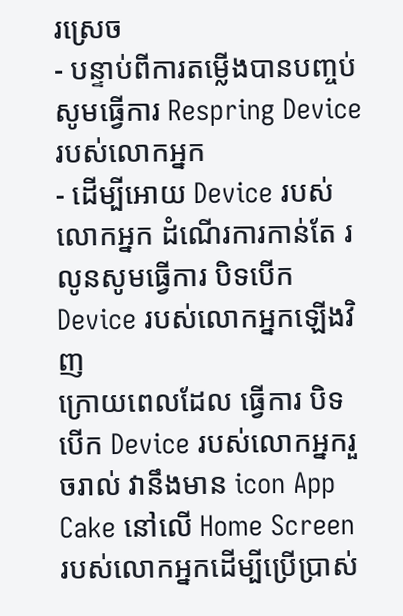រស្រេច
- បន្ទាប់ពីការតម្លើងបានបញ្ចប់ សូមធ្វើការ Respring Device របស់លោកអ្នក
- ដើម្បីអោយ Device របស់លោកអ្នក ដំណើរការកាន់តែ រលូនសូមធ្វើការ បិទបើក Device របស់លោកអ្នកឡើងវិញ
ក្រោយពេលដែល ធ្វើការ បិទបើក Device របស់លោកអ្នករួចរាល់ វានឹងមាន icon App Cake នៅលើ Home Screen របស់លោកអ្នកដើម្បីប្រើប្រាស់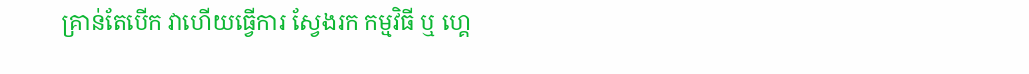គ្រាន់តែបើក វាហើយធ្វើការ ស្វែងរក កម្មវិធី ឬ ហ្គេ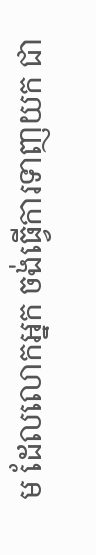ម ដែលលោកអ្នក ចង់ធ្វើការទាញយក ជា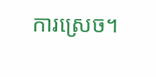ការស្រេច។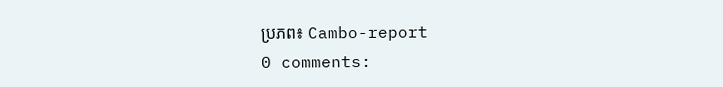ប្រភព៖ Cambo-report
0 comments: